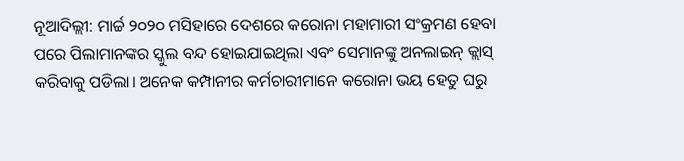ନୂଆଦିଲ୍ଲୀ: ମାର୍ଚ୍ଚ ୨୦୨୦ ମସିହାରେ ଦେଶରେ କରୋନା ମହାମାରୀ ସଂକ୍ରମଣ ହେବା ପରେ ପିଲାମାନଙ୍କର ସ୍କୁଲ ବନ୍ଦ ହୋଇଯାଇଥିଲା ଏବଂ ସେମାନଙ୍କୁ ଅନଲାଇନ୍ କ୍ଲାସ୍ କରିବାକୁ ପଡିଲା। ଅନେକ କମ୍ପାନୀର କର୍ମଚାରୀମାନେ କରୋନା ଭୟ ହେତୁ ଘରୁ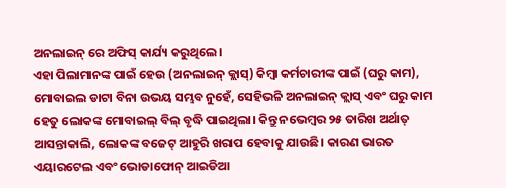ଅନଲାଇନ୍ ରେ ଅଫିସ୍ କାର୍ଯ୍ୟ କରୁଥିଲେ।
ଏହା ପିଲାମାନଙ୍କ ପାଇଁ ହେଉ (ଅନଲାଇନ୍ କ୍ଲାସ୍) କିମ୍ବା କର୍ମଚାରୀଙ୍କ ପାଇଁ (ଘରୁ କାମ), ମୋବାଇଲ ଡାଟା ବିନା ଉଭୟ ସମ୍ଭବ ନୁହେଁ, ସେହିଭଳି ଅନଲାଇନ୍ କ୍ଲାସ୍ ଏବଂ ଘରୁ କାମ ହେତୁ ଲୋକଙ୍କ ମୋବାଇଲ୍ ବିଲ୍ ବୃଦ୍ଧି ପାଇଥିଲା। କିନ୍ତୁ ନଭେମ୍ବର ୨୫ ତାରିଖ ଅର୍ଥାତ୍ ଆସନ୍ତାକାଲି, ଲୋକଙ୍କ ବଜେଟ୍ ଆହୁରି ଖରାପ ହେବାକୁ ଯାଉଛି। କାରଣ ଭାରତ ଏୟାରଟେଲ ଏବଂ ଭୋଡାଫୋନ୍ ଆଇଡିଆ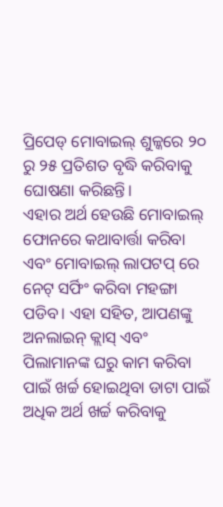ପ୍ରିପେଡ୍ ମୋବାଇଲ୍ ଶୁଳ୍କରେ ୨୦ ରୁ ୨୫ ପ୍ରତିଶତ ବୃଦ୍ଧି କରିବାକୁ ଘୋଷଣା କରିଛନ୍ତି।
ଏହାର ଅର୍ଥ ହେଉଛି ମୋବାଇଲ୍ ଫୋନରେ କଥାବାର୍ତ୍ତା କରିବା ଏବଂ ମୋବାଇଲ୍ ଲାପଟପ୍ ରେ ନେଟ୍ ସର୍ଫିଂ କରିବା ମହଙ୍ଗା ପଡିବ। ଏହା ସହିତ, ଆପଣଙ୍କୁ ଅନଲାଇନ୍ କ୍ଲାସ୍ ଏବଂ ପିଲାମାନଙ୍କ ଘରୁ କାମ କରିବା ପାଇଁ ଖର୍ଚ୍ଚ ହୋଇଥିବା ଡାଟା ପାଇଁ ଅଧିକ ଅର୍ଥ ଖର୍ଚ୍ଚ କରିବାକୁ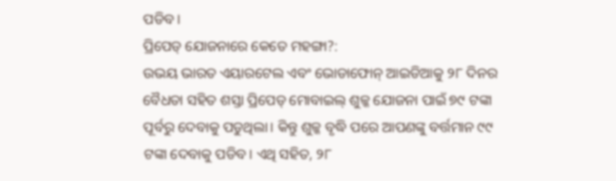ପଡିବ।
ପ୍ରିପେଡ୍ ଯୋଜନାରେ କେତେ ମହଙ୍ଗା?:
ଉଭୟ ଭାରତ ଏୟାରଟେଲ ଏବଂ ଭୋଡାଫୋନ୍ ଆଇଡିଆକୁ ୨୮ ଦିନର ବୈଧତା ସହିତ ଶସ୍ତା ପ୍ରିପେଡ୍ ମୋବାଇଲ୍ ଶୁଳ୍କ ଯୋଜନା ପାଇଁ ୭୯ ଟଙ୍କା ପୂର୍ବରୁ ଦେବାକୁ ପଡୁଥିଲା। କିନ୍ତୁ ଶୁଳ୍କ ବୃଦ୍ଧି ପରେ ଆପଣଙ୍କୁ ବର୍ତ୍ତମାନ ୯୯ ଟଙ୍କା ଦେବାକୁ ପଡିବ। ଏଥି ସହିତ, ୨୮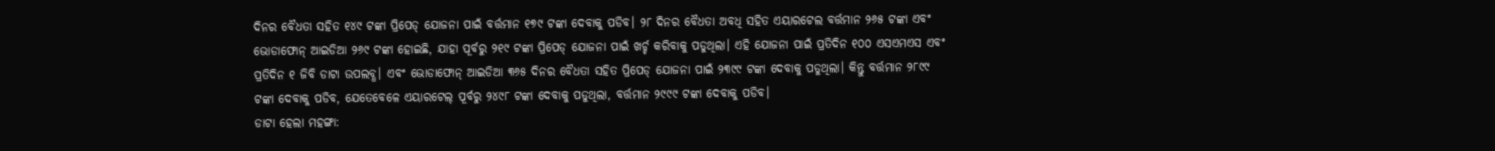ଦିନର ବୈଧତା ସହିତ ୧୪୯ ଟଙ୍କା ପ୍ରିପେଡ୍ ଯୋଜନା ପାଇଁ ବର୍ତ୍ତମାନ ୧୭୯ ଟଙ୍କା ଦେବାକୁ ପଡିବ। ୨୮ ଦିନର ବୈଧତା ଅବଧି ସହିତ ଏୟାରଟେଲ ବର୍ତ୍ତମାନ ୨୬୫ ଟଙ୍କା ଏବଂ ଭୋଡାଫୋନ୍ ଆଇଡିଆ ୨୬୯ ଟଙ୍କା ହୋଇଛି, ଯାହା ପୂର୍ବରୁ ୨୧୯ ଟଙ୍କା ପ୍ରିପେଡ୍ ଯୋଜନା ପାଇଁ ଖର୍ଚ୍ଚ କରିବାକୁ ପଡୁଥିଲା। ଏହି ଯୋଜନା ପାଇଁ ପ୍ରତିଦିନ ୧୦୦ ଏସଏମଏସ ଏବଂ ପ୍ରତିଦିନ ୧ ଜିବି ଡାଟା ଉପଲବ୍ଧ। ଏବଂ ଭୋଡାଫୋନ୍ ଆଇଡିଆ ୩୬୫ ଦିନର ବୈଧତା ସହିତ ପ୍ରିପେଡ୍ ଯୋଜନା ପାଇଁ ୨୩୯୯ ଟଙ୍କା ଦେବାକୁ ପଡୁଥିଲା। କିନ୍ତୁ ବର୍ତ୍ତମାନ ୨୮୯୯ ଟଙ୍କା ଦେବାକୁ ପଡିବ, ଯେତେବେଳେ ଏୟାରଟେଲ୍ ପୂର୍ବରୁ ୨୪୯୮ ଟଙ୍କା ଦେବାକୁ ପଡୁଥିଲା, ବର୍ତ୍ତମାନ ୨୯୯୯ ଟଙ୍କା ଦେବାକୁ ପଡିବ।
ଡାଟା ହେଲା ମହଙ୍ଗା: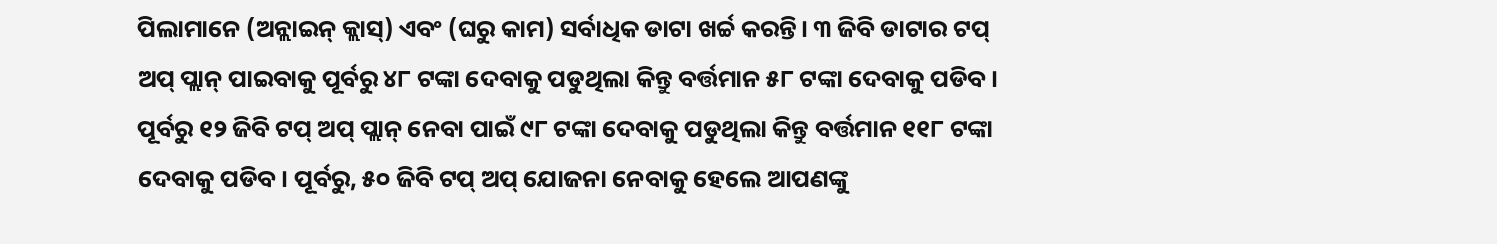ପିଲାମାନେ (ଅନ୍ଲାଇନ୍ କ୍ଲାସ୍) ଏବଂ (ଘରୁ କାମ) ସର୍ବାଧିକ ଡାଟା ଖର୍ଚ୍ଚ କରନ୍ତି। ୩ ଜିବି ଡାଟାର ଟପ୍ ଅପ୍ ପ୍ଲାନ୍ ପାଇବାକୁ ପୂର୍ବରୁ ୪୮ ଟଙ୍କା ଦେବାକୁ ପଡୁଥିଲା କିନ୍ତୁ ବର୍ତ୍ତମାନ ୫୮ ଟଙ୍କା ଦେବାକୁ ପଡିବ। ପୂର୍ବରୁ ୧୨ ଜିବି ଟପ୍ ଅପ୍ ପ୍ଲାନ୍ ନେବା ପାଇଁ ୯୮ ଟଙ୍କା ଦେବାକୁ ପଡୁଥିଲା କିନ୍ତୁ ବର୍ତ୍ତମାନ ୧୧୮ ଟଙ୍କା ଦେବାକୁ ପଡିବ। ପୂର୍ବରୁ, ୫୦ ଜିବି ଟପ୍ ଅପ୍ ଯୋଜନା ନେବାକୁ ହେଲେ ଆପଣଙ୍କୁ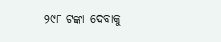୨୯୮ ଟଙ୍କା ଦେବାକୁ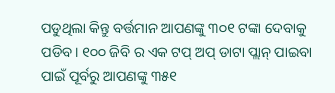ପଡୁଥିଲା କିନ୍ତୁ ବର୍ତ୍ତମାନ ଆପଣଙ୍କୁ ୩୦୧ ଟଙ୍କା ଦେବାକୁ ପଡିବ। ୧୦୦ ଜିବି ର ଏକ ଟପ୍ ଅପ୍ ଡାଟା ପ୍ଲାନ୍ ପାଇବା ପାଇଁ ପୂର୍ବରୁ ଆପଣଙ୍କୁ ୩୫୧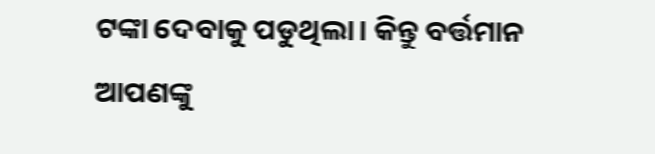ଟଙ୍କା ଦେବାକୁ ପଡୁଥିଲା। କିନ୍ତୁ ବର୍ତ୍ତମାନ ଆପଣଙ୍କୁ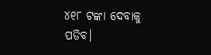୪୧୮ ଟଙ୍କା ଦେବାକୁ ପଡିବ।